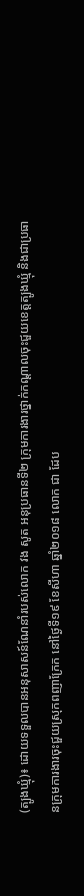(ត្បូងឃ្មុំ)៖ ដោយទទួលបានអនុសាសន៍ណែនាំរបស់លោក វង សូត អនុប្រធានទី២ ក្រុមការងារថ្នាក់កណ្តាលចុះជួយខេត្តត្បូងឃ្មុំ និងជាប្រធានក្រុមការងារចុះជួយស្រុកពញាក្រែក នៅថ្ងៃទី១៩ ខែសីហា ឆ្នាំ២០១៨ លោក ជា ដែប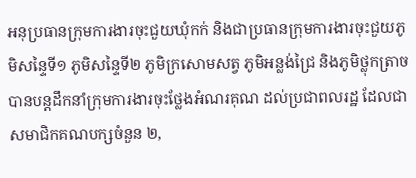អនុប្រធានក្រុមការងារចុះជួយឃុំកក់ និងជាប្រធានក្រុមការងារចុះជួយភូមិសន្ទៃទី១ ភូមិសន្ទៃទី២ ភូមិក្រសោមសត្វ ភូមិអន្លង់ជ្រៃ និងភូមិថ្លុកត្រាច បានបន្ដដឹកនាំក្រុមការងារចុះថ្លែងអំណរគុណ ដល់ប្រជាពលរដ្ឋ ដែលជាសមាជិកគណបក្សចំនួន ២,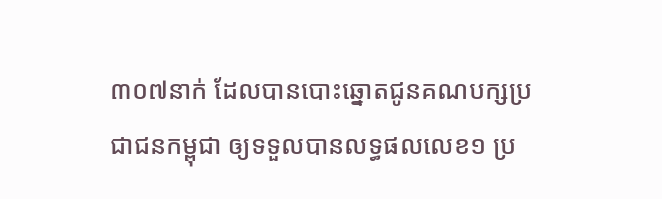៣០៧នាក់ ដែលបានបោះឆ្នោតជូនគណបក្សប្រជាជនកម្ពុជា ឲ្យទទួលបានលទ្ធផលលេខ១ ប្រ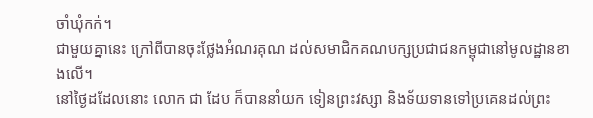ចាំឃុំកក់។
ជាមួយគ្នានេះ ក្រៅពីបានចុះថ្លែងអំណរគុណ ដល់សមាជិកគណបក្សប្រជាជនកម្ពុជានៅមូលដ្ឋានខាងលើ។
នៅថ្ងៃដដែលនោះ លោក ជា ដែប ក៏បាននាំយក ទៀនព្រះវស្សា និងទ័យទានទៅប្រគេនដល់ព្រះ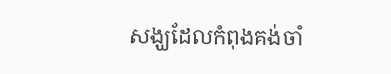សង្ឃដែលកំពុងគង់ចាំ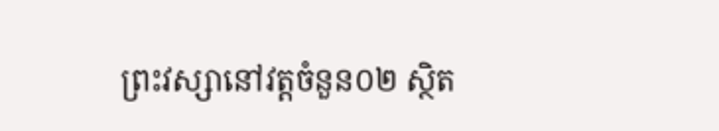ព្រះវស្សានៅវត្តចំនួន០២ ស្ថិត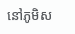នៅភូមិស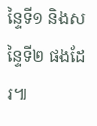ន្ទៃទី១ និងសន្ទៃទី២ ផងដែរ៕